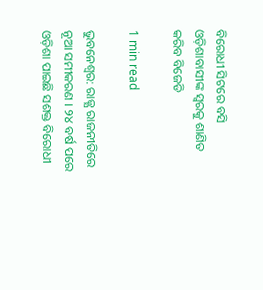ବିରୋଧୀ ସିଟରେ ବସି ଓଡ଼ିଶାବାସୀଙ୍କ ସ୍ବରକୁ ଶାଣିତ କରିବ ବିଜେଡି

1 min read

ଭୁବନେଶ୍ବର: ରାଜ୍ଯ ରାଜନୀତିରେ ନୂଆ ସମୀକରଣ । ୨୪ ବର୍ଷ ପରେ ଓଡ଼ିଶା ପାଇଛି ସଶକ୍ତ ବିରୋଧୀ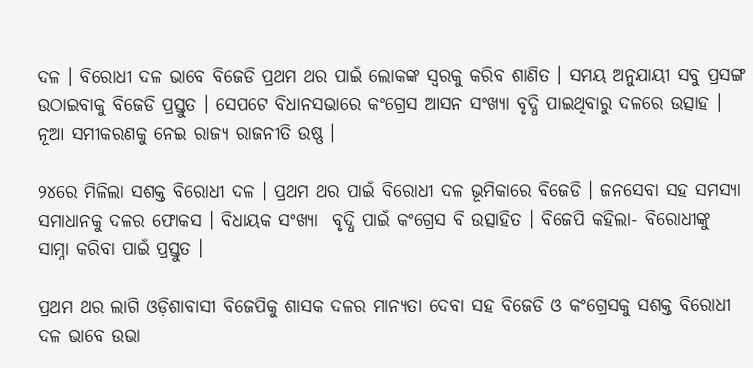ଦଳ । ବିରୋଧୀ ଦଳ ଭାବେ ବିଜେଡି ପ୍ରଥମ ଥର ପାଇଁ ଲୋକଙ୍କ ସ୍ବରକୁ କରିବ ଶାଣିତ । ସମୟ ଅନୁଯାୟୀ ସବୁ ପ୍ରସଙ୍ଗ ଉଠାଇବାକୁ ବିଜେଡି ପ୍ରସ୍ତୁତ । ସେପଟେ ବିଧାନସଭାରେ କଂଗ୍ରେସ ଆସନ ସଂଖ୍ୟା ବୃଦ୍ଧି ପାଇଥିବାରୁ ଦଳରେ ଉତ୍ସାହ । ନୂଆ ସମୀକରଣକୁ ନେଇ ରାଜ୍ୟ ରାଜନୀତି ଉଷ୍ଣ ।

୨୪ରେ ମିଳିଲା ସଶକ୍ତ ବିରୋଧୀ ଦଳ । ପ୍ରଥମ ଥର ପାଇଁ ବିରୋଧୀ ଦଳ ଭୂମିକାରେ ବିଜେଡି । ଜନସେବା ସହ ସମସ୍ୟା ସମାଧାନକୁ ଦଳର ଫୋକସ । ବିଧାୟକ ସଂଖ୍ଯା  ବୃଦ୍ଧି ପାଇଁ କଂଗ୍ରେସ ବି ଉତ୍ସାହିତ । ବିଜେପି କହିଲା- ବିରୋଧୀଙ୍କୁ ସାମ୍ନା କରିବା ପାଇଁ ପ୍ରସ୍ତୁତ ।

ପ୍ରଥମ ଥର ଲାଗି ଓଡ଼ିଶାବାସୀ ବିଜେପିକୁ ଶାସକ ଦଳର ମାନ୍ୟତା ଦେବା ସହ ବିଜେଡି ଓ କଂଗ୍ରେସକୁ ସଶକ୍ତ ବିରୋଧୀ ଦଳ ଭାବେ ଉଭା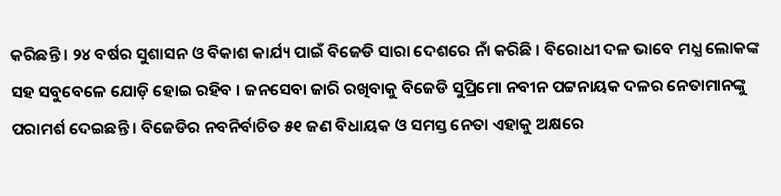କରିଛନ୍ତି । ୨୪ ବର୍ଷର ସୁଶାସନ ଓ ବିକାଶ କାର୍ଯ୍ୟ ପାଇଁ ବିଜେଡି ସାରା ଦେଶରେ ନାଁ କରିଛି । ବିରୋଧୀ ଦଳ ଭାବେ ମଧ୍ଯ ଲୋକଙ୍କ ସହ ସବୁବେଳେ ଯୋଡ଼ି ହୋଇ ରହିବ । ଜନସେବା ଜାରି ରଖିବାକୁ ବିଜେଡି ସୁପ୍ରିମୋ ନବୀନ ପଟ୍ଟନାୟକ ଦଳର ନେତାମାନଙ୍କୁ ପରାମର୍ଶ ଦେଇଛନ୍ତି । ବିଜେଡିର ନବନିର୍ବାଚିତ ୫୧ ଜଣ ବିଧାୟକ ଓ ସମସ୍ତ ନେତା ଏହାକୁ ଅକ୍ଷରେ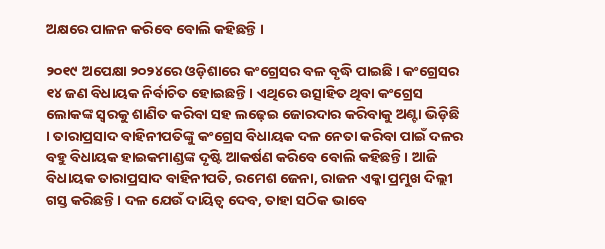ଅକ୍ଷରେ ପାଳନ କରିବେ ବୋଲି କହିଛନ୍ତି ।

୨୦୧୯ ଅପେକ୍ଷା ୨୦୨୪ରେ ଓଡ଼ିଶାରେ କଂଗ୍ରେସର ବଳ ବୃଦ୍ଧି ପାଇଛି । କଂଗ୍ରେସର ୧୪ ଜଣ ବିଧାୟକ ନିର୍ବାଚିତ ହୋଇଛନ୍ତି । ଏଥିରେ ଉତ୍ସାହିତ ଥିବା କଂଗ୍ରେସ ଲୋକଙ୍କ ସ୍ବରକୁ ଶାଣିତ କରିବା ସହ ଲଢ଼େଇ ଜୋରଦାର କରିବାକୁ ଅଣ୍ଟା ଭିଡ଼ିଛି । ତାରାପ୍ରସାଦ ବାହିନୀପତିଙ୍କୁ କଂଗ୍ରେସ ବିଧାୟକ ଦଳ ନେତା କରିବା ପାଇଁ ଦଳର ବହୁ ବିଧାୟକ ହାଇକମାଣ୍ଡଙ୍କ ଦୃଷ୍ଟି ଆକର୍ଷଣ କରିବେ ବୋଲି କହିଛନ୍ତି । ଆଜି ବିଧାୟକ ତାରାପ୍ରସାଦ ବାହିନୀପତି, ରମେଶ ଜେନା, ରାଜନ ଏକ୍କା ପ୍ରମୁଖ ଦିଲ୍ଲୀ ଗସ୍ତ କରିଛନ୍ତି । ଦଳ ଯେଉଁ ଦାୟିତ୍ବ ଦେବ, ତାହା ସଠିକ ଭାବେ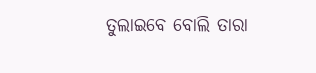ତୁଲାଇବେ ବୋଲି ତାରା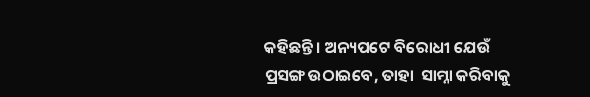କହିଛନ୍ତି । ଅନ୍ୟପଟେ ବିରୋଧୀ ଯେଉଁ ପ୍ରସଙ୍ଗ ଉଠାଇବେ, ତାହା  ସାମ୍ନା କରିବାକୁ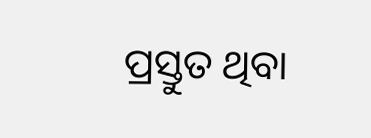ପ୍ରସ୍ତୁତ ଥିବା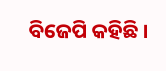ବିଜେପି କହିଛି ।